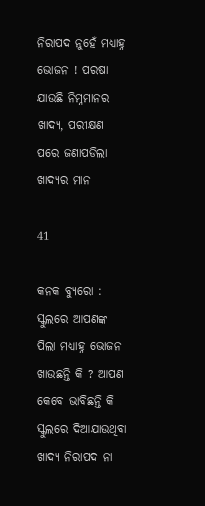ନିରାପଦ ନୁହେଁ ମଧ୍ୟାହ୍ନ ଭୋଜନ ! ପରଷା ଯାଉଛି ନିମ୍ନମାନର ଖାଦ୍ୟ, ପରୀକ୍ଷଣ ପରେ ଜଣାପଡିଲା ଖାଦ୍ୟର ମାନ

41

କନକ ବ୍ୟୁରୋ : ସ୍କୁଲରେ ଆପଣଙ୍କ ପିଲା ମଧ୍ୟାହ୍ନ ଭୋଜନ ଖାଉଛନ୍ତି କି ? ଆପଣ କେବେ ଭାବିଛନ୍ତି କି ସ୍କୁଲରେ ଦିଆଯାଉଥିବା ଖାଦ୍ୟ ନିରାପଦ ନା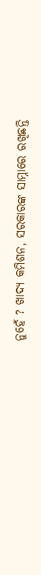ନୁହେଁ ? ଖାଦ୍ୟ କମିଶନ, ସରକାରଙ୍କ ସାମ୍ନାରେ ରଖିଛନ୍ତି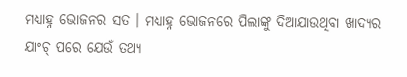ମଧ୍ୟାହ୍ନ ଭୋଜନର ସତ । ମଧ୍ୟାହ୍ନ ଭୋଜନରେ ପିଲାଙ୍କୁ ଦିଆଯାଉଥିବା ଖାଦ୍ୟର ଯାଂଚ୍ ପରେ ଯେଉଁ ତଥ୍ୟ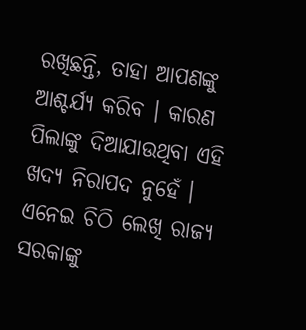ରଖିଛନ୍ତି, ତାହା ଆପଣଙ୍କୁ ଆଶ୍ଚର୍ଯ୍ୟ କରିବ । କାରଣ ପିଲାଙ୍କୁ ଦିଆଯାଉଥିବା ଏହି ଖଦ୍ୟ ନିରାପଦ ନୁହେଁ । ଏନେଇ ଚିଠି ଲେଖି ରାଜ୍ୟ ସରକାଙ୍କୁ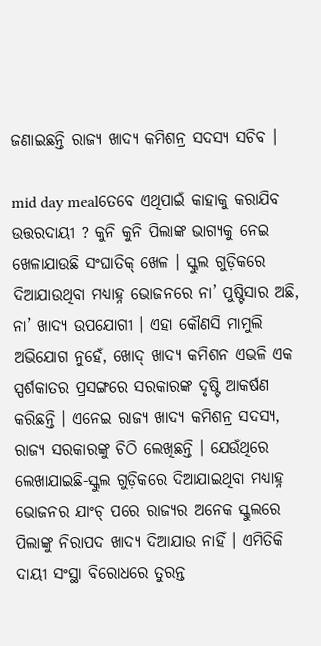ଜଣାଇଛନ୍ତି ରାଜ୍ୟ ଖାଦ୍ୟ କମିଶନ୍ର ସଦସ୍ୟ ସଚିବ ।

mid day mealତେବେ ଏଥିପାଇଁ କାହାକୁ କରାଯିବ ଉତ୍ତରଦାୟୀ ? କୁନି କୁନି ପିଲାଙ୍କ ଭାଗ୍ୟକୁ ନେଇ ଖେଳାଯାଉଛି ସଂଘାତିକ୍ ଖେଳ । ସ୍କୁଲ ଗୁଡ଼ିକରେ ଦିଆଯାଉଥିବା ମଧ୍ୟାହ୍ନ ଭୋଜନରେ ନା’ ପୁଷ୍ଟିସାର ଅଛି, ନା’ ଖାଦ୍ୟ ଉପଯୋଗୀ । ଏହା କୌଣସି ମାମୁଲି ଅଭିଯୋଗ ନୁହେଁ, ଖୋଦ୍ ଖାଦ୍ୟ କମିଶନ ଏଭଳି ଏକ ସ୍ପର୍ଶକାତର ପ୍ରସଙ୍ଗରେ ସରକାରଙ୍କ ଦୃଷ୍ଟି ଆକର୍ଷଣ କରିଛନ୍ତି । ଏନେଇ ରାଜ୍ୟ ଖାଦ୍ୟ କମିଶନ୍ର ସଦସ୍ୟ, ରାଜ୍ୟ ସରକାରଙ୍କୁ ଚିଠି ଲେଖିଛନ୍ତି । ଯେଉଁଥିରେ ଲେଖାଯାଇଛି-ସ୍କୁଲ ଗୁଡ଼ିକରେ ଦିଆଯାଇଥିବା ମଧ୍ୟାହ୍ନ ଭୋଜନର ଯାଂଚ୍ ପରେ ରାଜ୍ୟର ଅନେକ ସ୍କୁଲରେ ପିଲାଙ୍କୁ ନିରାପଦ ଖାଦ୍ୟ ଦିଆଯାଉ ନାହିଁ । ଏମିତିକି ଦାୟୀ ସଂସ୍ଥା ବିରୋଧରେ ତୁରନ୍ତ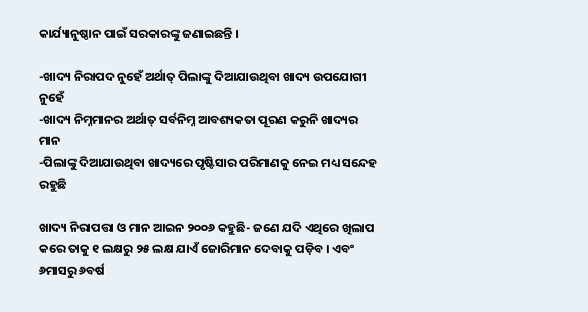କାର୍ଯ୍ୟାନୁଷ୍ଠାନ ପାଇଁ ସରକାରଙ୍କୁ ଜଣାଇଛନ୍ତି ।

-ଖାଦ୍ୟ ନିରାପଦ ନୁହେଁ ଅର୍ଥାତ୍ ପିଲାଙ୍କୁ ଦିଆଯାଉଥିବା ଖାଦ୍ୟ ଉପଯୋଗୀ ନୁହେଁ
-ଖାଦ୍ୟ ନିମ୍ନମାନର ଅର୍ଥାତ୍ ସର୍ବନିମ୍ନ ଆବଶ୍ୟକତା ପୂରଣ କରୁନି ଖାଦ୍ୟର ମାନ
-ପିଲାଙ୍କୁ ଦିଆଯାଉଥିବା ଖାଦ୍ୟରେ ପୃଷ୍ଟିସାର ପରିମାଣକୁ ନେଇ ମଧ୍ୟ ସନ୍ଦେହ ରହୁଛି

ଖାଦ୍ୟ ନିରାପତ୍ତା ଓ ମାନ ଆଇନ ୨୦୦୬ କହୁଛି- ଜଣେ ଯଦି ଏଥିରେ ଖିଲାପ କରେ ତାକୁ ୧ ଲକ୍ଷରୁ ୨୫ ଲକ୍ଷ ଯାଏଁ ଜୋରିମାନ ଦେବାକୁ ପଡ଼ିବ । ଏବଂ ୬ମାସରୁ ୬ବର୍ଷ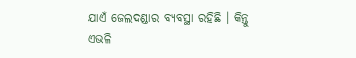ଯାଏଁ ଜେଲଦଣ୍ଡାର ବ୍ୟବସ୍ଥା ରହିଛି । କିନ୍ତୁ ଏଭଳି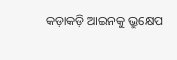କଡ଼ାକଡ଼ି ଆଇନକୁ ଭ୍ରୁକ୍ଷେପ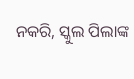ନକରି, ସ୍କୁଲ ପିଲାଙ୍କ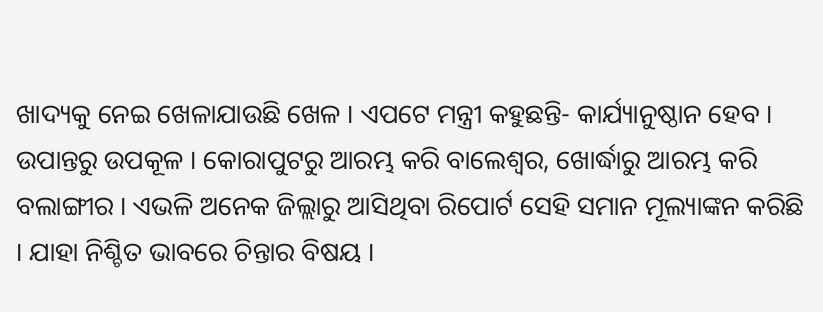ଖାଦ୍ୟକୁ ନେଇ ଖେଳାଯାଉଛି ଖେଳ । ଏପଟେ ମନ୍ତ୍ରୀ କହୁଛନ୍ତି- କାର୍ଯ୍ୟାନୁଷ୍ଠାନ ହେବ । ଉପାନ୍ତରୁ ଉପକୂଳ । କୋରାପୁଟରୁ ଆରମ୍ଭ କରି ବାଲେଶ୍ୱର, ଖୋର୍ଦ୍ଧାରୁ ଆରମ୍ଭ କରି ବଲାଙ୍ଗୀର । ଏଭଳି ଅନେକ ଜିଲ୍ଲାରୁ ଆସିଥିବା ରିପୋର୍ଟ ସେହି ସମାନ ମୂଲ୍ୟାଙ୍କନ କରିଛି । ଯାହା ନିଶ୍ଚିତ ଭାବରେ ଚିନ୍ତାର ବିଷୟ ।